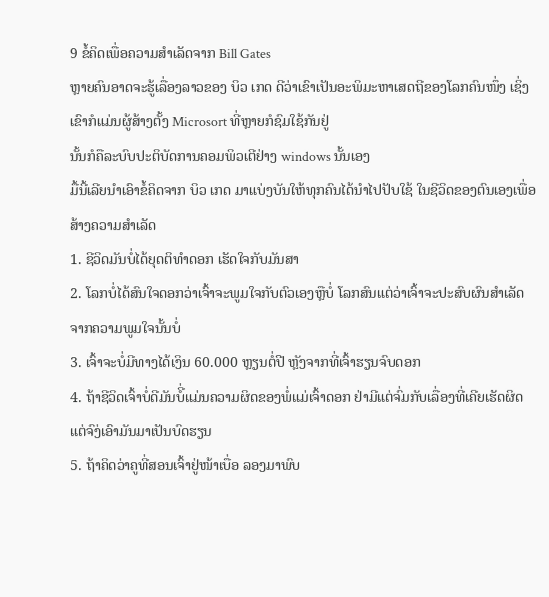9 ຂໍ້ຄິດເພື່ອຄວາມສຳເລັດຈາກ Bill Gates
ຫຼາຍຄົນອາດຈະຮູ້ເລື່ອງລາວຂອງ ບິວ ເກດ ດີວ່າເຂົາເປັນອະພິມະຫາເສດຖີຂອງໂລກຄົນໜຶ່ງ ເຊິ່ງເຂົາກໍແມ່ນຜູ້ສ້າງຕັ້ງ Microsort ທີ່ຫຼາຍກໍຊົມໃຊ້ກັນຢູ່
ນັ້ນກໍຄືລະບົບປະຕິບັດການຄອມພິວເຕີຢ່າງ windows ນັ້ນເອງ
ມື້ນີ້ເລີຍນຳເອົາຂໍ້ຄິດຈາກ ບິວ ເກດ ມາແບ່ງບັນໃຫ້ທຸກຄົນໄດ້ນຳໄປປັບໃຊ້ ໃນຊີວິດຂອງຕົນເອງເພື່ອສ້າງຄວາມສຳເລັດ
1. ຊີວິດມັນບໍ່ໄດ້ຍຸດຕິທຳດອກ ເຮັດໃຈກັບມັນສາ
2. ໂລກບໍ່ໄດ້ສົນໃຈດອກວ່າເຈົ້າຈະພູມໃຈກັບຕົວເອງຫຼືບໍ່ ໂລກສົນແຕ່ວ່າເຈົ້າຈະປະສົບຜົນສຳເລັດຈາກຄວາມພູມໃຈນັ້ນບໍ່
3. ເຈົ້າຈະບໍ່ມີທາງໄດ້ເງິນ 60.000 ຫຼຽນຕໍ່ປີ ຫຼັງຈາກທີ່ເຈົ້າຮຽນຈົບດອກ
4. ຖ້າຊີວິດເຈົ້າບໍ່ດີມັນບໍີ່ແມ່ນຄວາມຜິດຂອງພໍ່ແມ່ເຈົ້າດອກ ຢ່າມີແຕ່ຈົ່ມກັບເລື່ອງທີ່ເຄີຍເຮັດຜິດ
ແຕ່ຈົງ່ເອົາມັນມາເປັນບົດຮຽນ
5. ຖ້າຄິດວ່າຄູທີ່ສອນເຈົ້າຢູ່ໜ້າເບື່ອ ລອງມາພົບ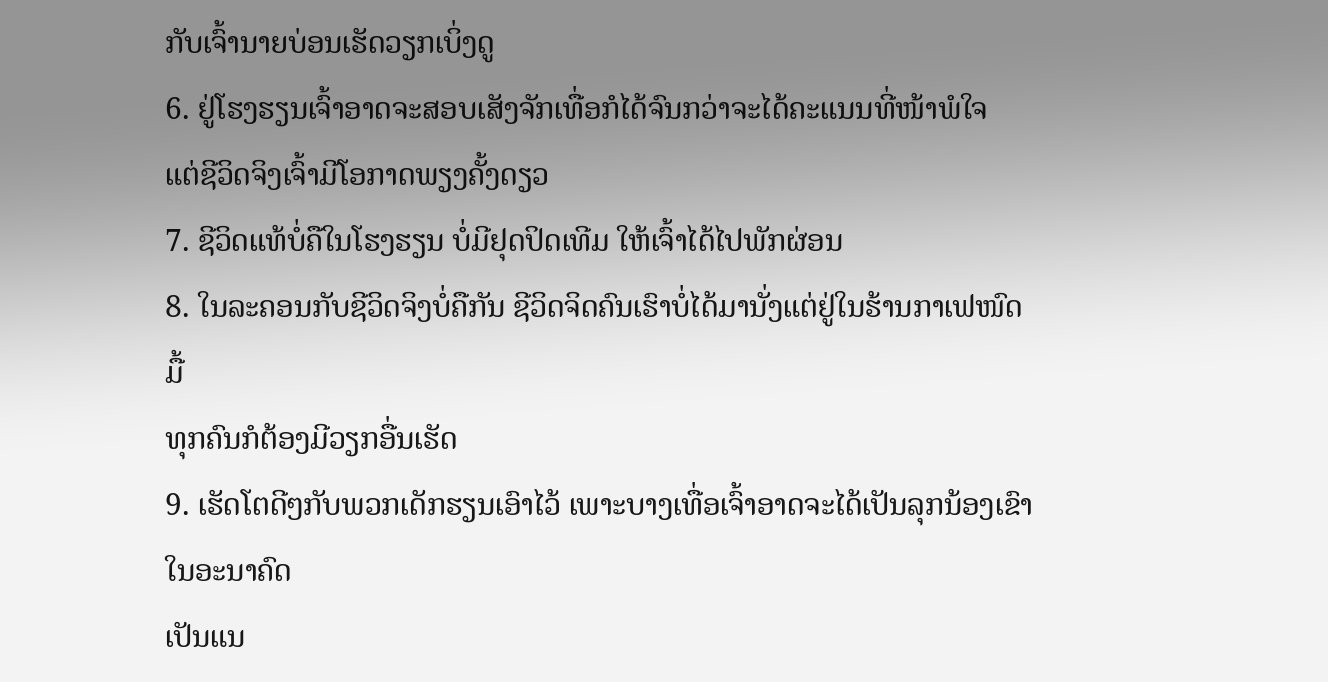ກັບເຈົ້ານາຍບ່ອນເຮັດວຽກເບິ່ງດູ
6. ຢູ່ໂຮງຮຽນເຈົ້າອາດຈະສອບເສັງຈັກເທື່ອກໍໄດ້ຈົນກວ່າຈະໄດ້ຄະແນນທີ່ໜ້າພໍໃຈ
ແຕ່ຊີວິດຈິງເຈົ້າມີໂອກາດພຽງຄັ້ງດຽວ
7. ຊີວິດແທ້ບໍ່ຄືໃນໂຮງຮຽນ ບໍ່ມີຢຸດປິດເທີມ ໃຫ້ເຈົ້າໄດ້ໄປພັກຜ່ອນ
8. ໃນລະຄອນກັບຊີວິດຈິງບໍ່ຄືກັນ ຊີວິດຈິດຄົນເຮົາບໍ່ໄດ້ມານັ່ງແຕ່ຢູ່ໃນຮ້ານກາເຟໜົດມື້
ທຸກຄົນກໍຕ້ອງມີວຽກອື່ນເຮັດ
9. ເຮັດໂຕດີໆກັບພວກເດັກຮຽນເອົາໄວ້ ເພາະບາງເທື່ອເຈົ້າອາດຈະໄດ້ເປັນລຸກນ້ອງເຂົາໃນອະນາຄົດ
ເປັນແນ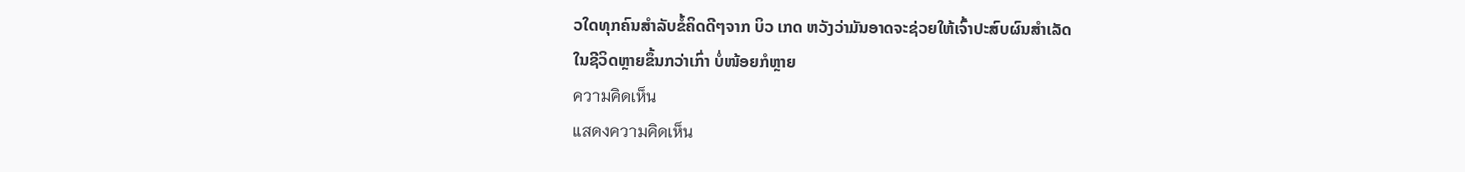ວໃດທຸກຄົນສຳລັບຂໍ້ຄິດດີໆຈາກ ບິວ ເກດ ຫວັງວ່າມັນອາດຈະຊ່ວຍໃຫ້ເຈົ້າປະສົບຜົນສຳເລັດ
ໃນຊີວິດຫຼາຍຂຶ້ນກວ່າເກົ່າ ບໍ່ໜ້ອຍກໍຫຼາຍ
ความคิดเห็น
แสดงความคิดเห็น